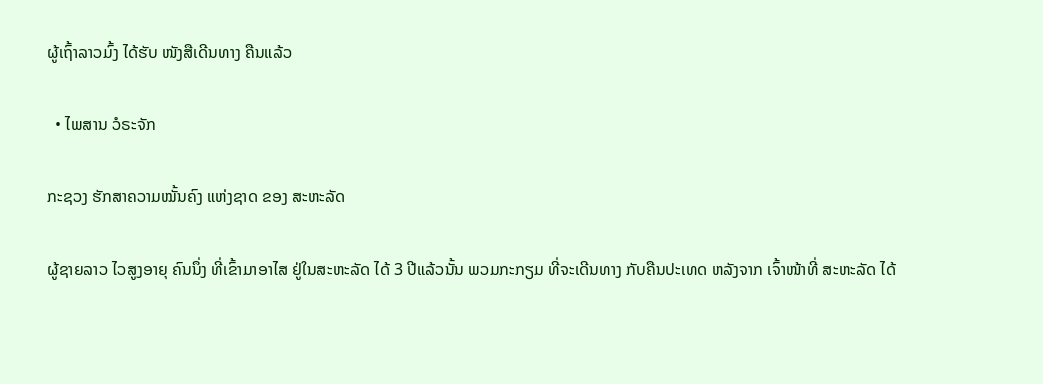ຜູ້ເຖົ້າລາວມົ້ງ ໄດ້ຮັບ ໜັງສືເດີນທາງ ຄືນແລ້ວ

  • ໄພສານ ວໍຣະຈັກ

ກະຊວງ ຮັກສາຄວາມໝັ້ນຄົງ ແຫ່ງຊາດ ຂອງ ສະຫະລັດ

ຜູ້ຊາຍລາວ ໄວສູງອາຍຸ ຄົນນຶ່ງ ທີ່ເຂົ້າມາອາໄສ ຢູ່ໃນສະຫະລັດ ໄດ້ 3 ປີແລ້ວນັ້ນ ພວມກະກຽມ ທີ່ຈະເດີນທາງ ກັບຄືນປະເທດ ຫລັງຈາກ ເຈົ້າໜ້າທີ່ ສະຫະລັດ ໄດ້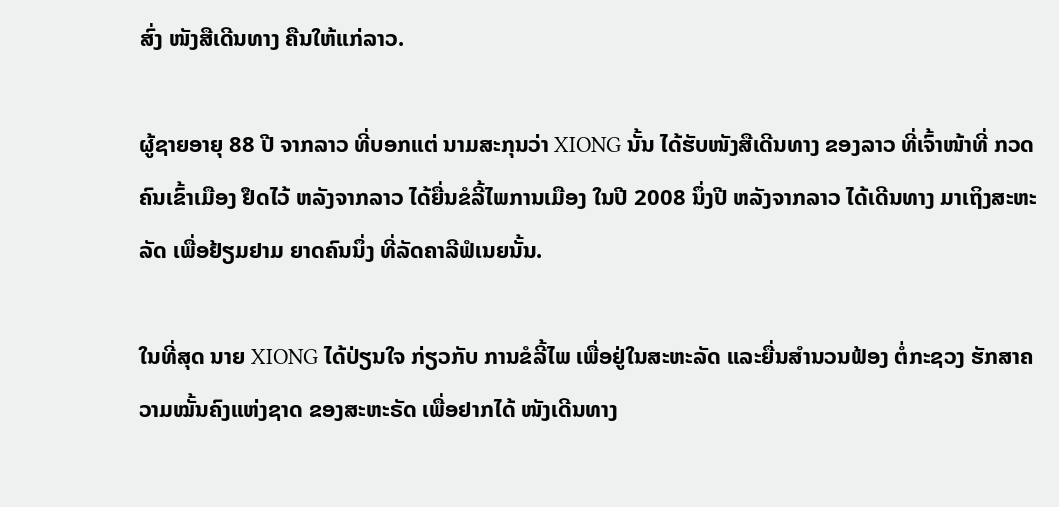ສົ່ງ ໜັງສືເດີນທາງ ຄືນໃຫ້ແກ່ລາວ.

ຜູ້ຊາຍອາຍຸ 88 ປີ ຈາກລາວ ທີ່ບອກແຕ່ ນາມສະກຸນວ່າ XIONG ນັ້ນ ໄດ້ຮັບໜັງສືເດີນທາງ ຂອງລາວ ທີ່ເຈົ້າໜ້າທີ່ ກວດຄົນເຂົ້າເມືອງ ຢຶດໄວ້ ຫລັງຈາກລາວ ໄດ້ຍື່ນຂໍລີ້ໄພການເມືອງ ໃນປີ 2008 ນຶ່ງປີ ຫລັງຈາກລາວ ໄດ້ເດີນທາງ ມາເຖິງສະຫະລັດ ເພື່ອຢ້ຽມຢາມ ຍາດຄົນນຶ່ງ ທີ່ລັດຄາລີຟໍເນຍນັ້ນ.

ໃນທີ່ສຸດ ນາຍ XIONG ໄດ້ປ່ຽນໃຈ ກ່ຽວກັບ ການຂໍລີ້ໄພ ເພື່ອຢູ່ໃນສະຫະລັດ ແລະຍື່ນສຳນວນຟ້ອງ ຕໍ່ກະຊວງ ຮັກສາຄວາມໝັ້ນຄົງແຫ່ງຊາດ ຂອງສະຫະຣັດ ເພື່ອຢາກໄດ້ ໜັງເດີນທາງ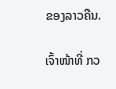ຂອງລາວຄືນ.

ເຈົ້າໜ້າທີ່ ກວ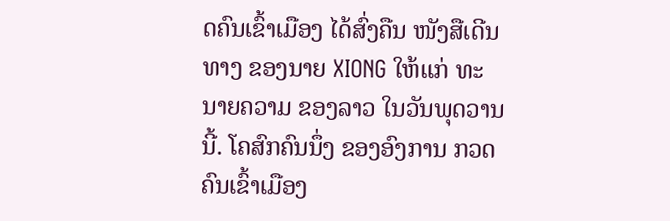ດຄົນເຂົ້າເມືອງ ໄດ້ສົ່ງຄືນ ໜັງສືເດີນທາງ ຂອງນາຍ XIONG ໃຫ້ແກ່ ທະນາຍຄວາມ ຂອງລາວ ໃນວັນພຸດວານນີ້. ໂຄສົກຄົນນຶ່ງ ຂອງອົງການ ກວດຄົນເຂົ້າເມືອງ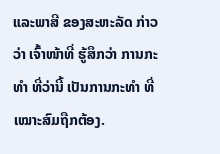ແລະພາສີ ຂອງສະຫະລັດ ກ່າວວ່າ ເຈົ້າໜ້າທີ່ ຮູ້ສຶກວ່າ ການກະທຳ ທີ່ວ່ານີ້ ເປັນການກະທຳ ທີ່ເໝາະສົມຖືກຕ້ອງ.